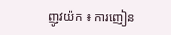ញូវយ៉ក ៖ ការញៀន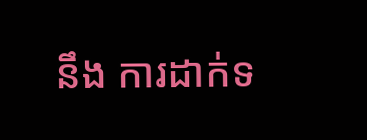នឹង ការដាក់ទ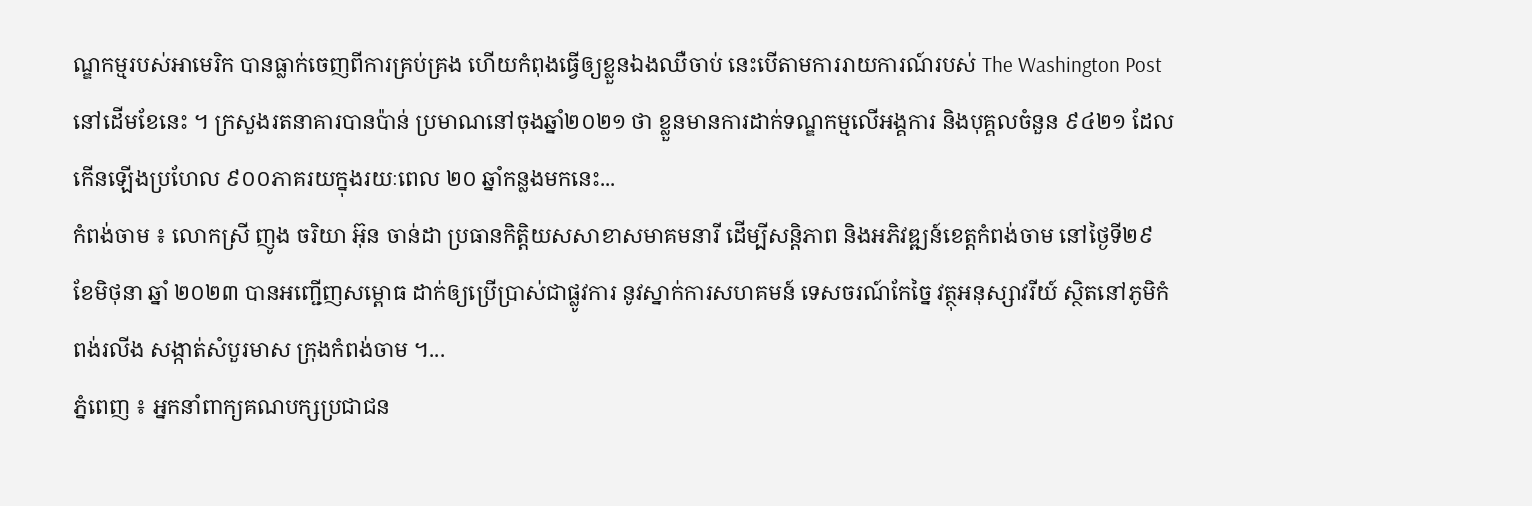ណ្ឌកម្មរបស់អាមេរិក បានធ្លាក់ចេញពីការគ្រប់គ្រង ហើយកំពុងធ្វើឲ្យខ្លួនឯងឈឺចាប់ នេះបើតាមការរាយការណ៍របស់ The Washington Post នៅដើមខែនេះ ។ ក្រសួងរតនាគារបានប៉ាន់ ប្រមាណនៅចុងឆ្នាំ២០២១ ថា ខ្លួនមានការដាក់ទណ្ឌកម្មលើអង្គការ និងបុគ្គលចំនួន ៩៤២១ ដែលកើនឡើងប្រហែល ៩០០ភាគរយក្នុងរយៈពេល ២០ ឆ្នាំកន្លងមកនេះ...
កំពង់ចាម ៖ លោកស្រី ញូង ចរិយា អ៊ុន ចាន់ដា ប្រធានកិត្តិយសសាខាសមាគមនារី ដើម្បីសន្តិភាព និងអភិវឌ្ឍន៍ខេត្តកំពង់ចាម នៅថ្ងៃទី២៩ ខែមិថុនា ឆ្នាំ ២០២៣ បានអញ្ជើញសម្ពោធ ដាក់ឲ្យប្រើប្រាស់ជាផ្លូវការ នូវស្នាក់ការសហគមន៍ ទេសចរណ៍កែច្នៃ វត្ថុអនុស្សាវរីយ៍ ស្ថិតនៅភូមិកំពង់រលីង សង្កាត់សំបួរមាស ក្រុងកំពង់ចាម ។...
ភ្នំពេញ ៖ អ្នកនាំពាក្យគណបក្សប្រជាជន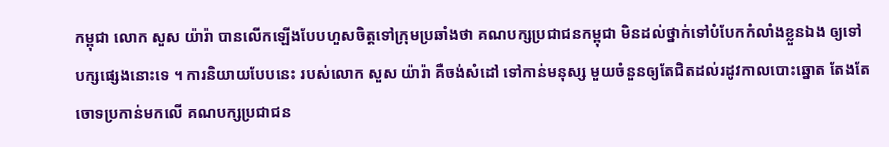កម្ពុជា លោក សួស យ៉ារ៉ា បានលើកឡើងបែបហួសចិត្តទៅក្រុមប្រឆាំងថា គណបក្សប្រជាជនកម្ពុជា មិនដល់ថ្នាក់ទៅបំបែកកំលាំងខ្លួនឯង ឲ្យទៅបក្សផ្សេងនោះទេ ។ ការនិយាយបែបនេះ របស់លោក សួស យ៉ារ៉ា គឺចង់សំដៅ ទៅកាន់មនុស្ស មួយចំនួនឲ្យតែជិតដល់រដូវកាលបោះឆ្នោត តែងតែចោទប្រកាន់មកលើ គណបក្សប្រជាជន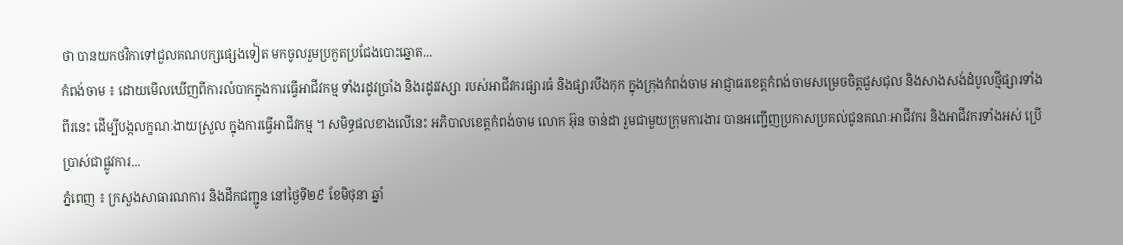ថា បានយកថវិកាទៅជួលគណបក្សផ្សេងទៀត មកចូលរួមប្រកួតប្រជែងបោះឆ្នោត...
កំពង់ចាម ៖ ដោយមើលឃើញពីការលំបាកក្នុងការធ្វើអាជីវកម្ម ទាំងរដូវប្រាំង និងរដូវវស្សា របស់អាជីវករផ្សារធំ និងផ្សារបឹងកុក ក្នុងក្រុងកំពង់ចាម អាជ្ញាធរខេត្តកំពង់ចាមសម្រេចចិត្តជួសជុល និងសាងសង់ដំបូលថ្មីផ្សារទាំងពីរនេះ ដើម្បីបង្កលក្ខណៈងាយស្រួល ក្នុងការធ្វើអាជីវកម្ម ។ សមិទ្ធផលខាងលើនេះ អភិបាលខេត្តកំពង់ចាម លោក អ៊ុន ចាន់ដា រួមជាមួយក្រុមការងារ បានអញ្ជើញប្រកាសប្រគល់ជូនគណៈអាជីវករ និងអាជីវករទាំងអស់ ប្រើប្រាស់ជាផ្លូវការ...
ភ្នំពេញ ៖ ក្រសួងសាធារណការ និងដឹកជញ្ជូន នៅថ្ងៃទី២៩ ខែមិថុនា ឆ្នាំ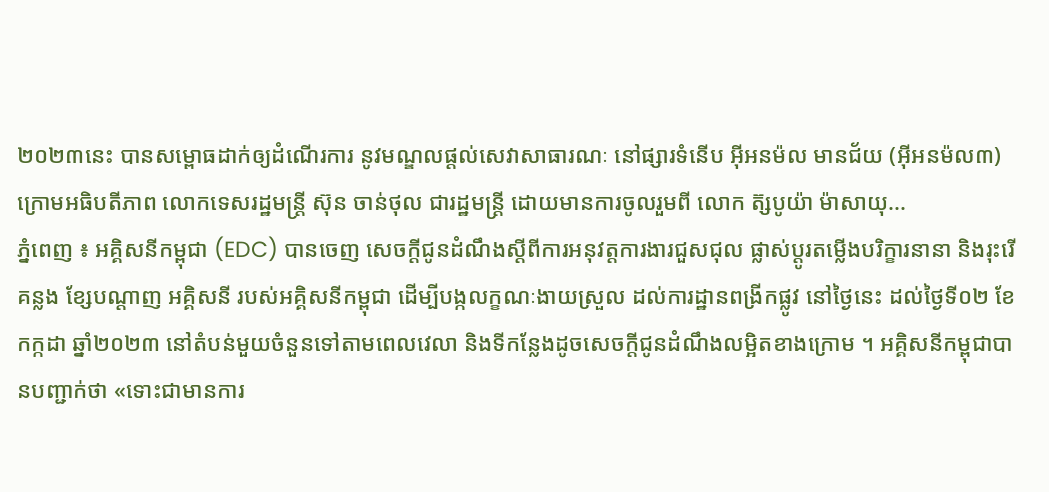២០២៣នេះ បានសម្ពោធដាក់ឲ្យដំណើរការ នូវមណ្ឌលផ្ដល់សេវាសាធារណៈ នៅផ្សារទំនើប អ៊ីអនម៉ល មានជ័យ (អ៊ីអនម៉ល៣) ក្រោមអធិបតីភាព លោកទេសរដ្ឋមន្ដ្រី ស៊ុន ចាន់ថុល ជារដ្ឋមន្ដ្រី ដោយមានការចូលរួមពី លោក ត៊្សបូយ៉ា ម៉ាសាយុ...
ភ្នំពេញ ៖ អគ្គិសនីកម្ពុជា (EDC) បានចេញ សេចក្តីជូនដំណឹងស្តីពីការអនុវត្តការងារជួសជុល ផ្លាស់ប្តូរតម្លើងបរិក្ខារនានា និងរុះរើគន្លង ខ្សែបណ្តាញ អគ្គិសនី របស់អគ្គិសនីកម្ពុជា ដើម្បីបង្កលក្ខណៈងាយស្រួល ដល់ការដ្ឋានពង្រីកផ្លូវ នៅថ្ងៃនេះ ដល់ថ្ងៃទី០២ ខែកក្កដា ឆ្នាំ២០២៣ នៅតំបន់មួយចំនួនទៅតាមពេលវេលា និងទីកន្លែងដូចសេចក្តីជូនដំណឹងលម្អិតខាងក្រោម ។ អគ្គិសនីកម្ពុជាបានបញ្ជាក់ថា «ទោះជាមានការ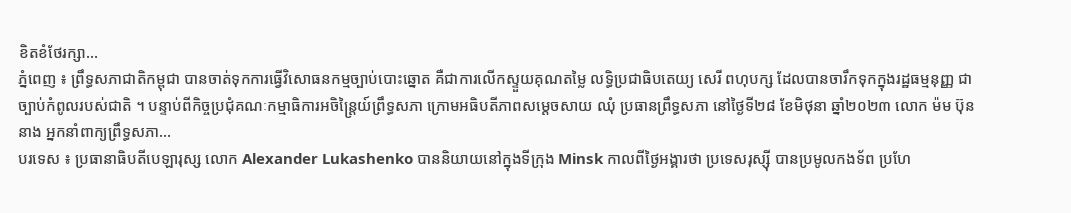ខិតខំថែរក្សា...
ភ្នំពេញ ៖ ព្រឹទ្ធសភាជាតិកម្ពុជា បានចាត់ទុកការធ្វើវិសោធនកម្មច្បាប់បោះឆ្នោត គឺជាការលើកស្ទួយគុណតម្លៃ លទ្ធិប្រជាធិបតេយ្យ សេរី ពហុបក្ស ដែលបានចារឹកទុកក្នុងរដ្ឋធម្មនុញ្ញ ជាច្បាប់កំពូលរបស់ជាតិ ។ បន្ទាប់ពីកិច្ចប្រជុំគណៈកម្មាធិការអចិន្ត្រៃយ៍ព្រឹទ្ធសភា ក្រោមអធិបតីភាពសម្តេចសាយ ឈុំ ប្រធានព្រឹទ្ធសភា នៅថ្ងៃទី២៨ ខែមិថុនា ឆ្នាំ២០២៣ លោក ម៉ម ប៊ុននាង អ្នកនាំពាក្យព្រឹទ្ធសភា...
បរទេស ៖ ប្រធានាធិបតីបេឡារុស្ស លោក Alexander Lukashenko បាននិយាយនៅក្នុងទីក្រុង Minsk កាលពីថ្ងៃអង្គារថា ប្រទេសរុស្ស៊ី បានប្រមូលកងទ័ព ប្រហែ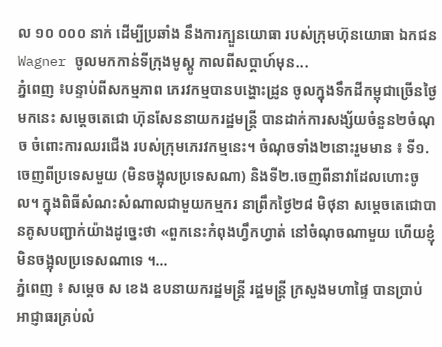ល ១០ ០០០ នាក់ ដើម្បីប្រឆាំង នឹងការក្បួនយោធា របស់ក្រុមហ៊ុនយោធា ឯកជន Wagner ចូលមកកាន់ទីក្រុងមូស្គូ កាលពីសប្តាហ៍មុន...
ភ្នំពេញ ៖បន្ទាប់ពីសកម្មភាព ភេរវកម្មបានបង្ហោះដ្រូន ចូលក្នុងទឹកដីកម្ពុជាច្រើនថ្ងៃមកនេះ សម្តេចតេជោ ហ៊ុនសែននាយករដ្ឋមន្ត្រី បានដាក់ការសង្ស័យចំនួន២ចំណុច ចំពោះការឈរជើង របស់ក្រុមភេរវកម្មនេះ។ ចំណុចទាំង២នោះរួមមាន ៖ ទី១.ចេញពីប្រទេសមួយ (មិនចង្អុលប្រទេសណា) និងទី២.ចេញពីនាវាដែលហោះចូល។ ក្នុងពិធីសំណះសំណាលជាមួយកម្មករ នាព្រឹកថ្ងៃ២៨ មិថុនា សម្តេចតេជោបានគូសបញ្ជាក់យ៉ាងដូច្នេះថា «ពួកនេះកំពុងហ្វឹកហ្វាត់ នៅចំណុចណាមួយ ហើយខ្ញុំមិនចង្អុលប្រទេសណាទេ ។...
ភ្នំពេញ ៖ សម្ដេច ស ខេង ឧបនាយករដ្ឋមន្ដ្រី រដ្ឋមន្ដ្រី ក្រសួងមហាផ្ទៃ បានប្រាប់អាជ្ញាធរគ្រប់លំ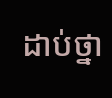ដាប់ថ្នា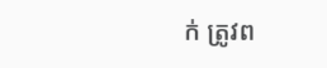ក់ ត្រូវព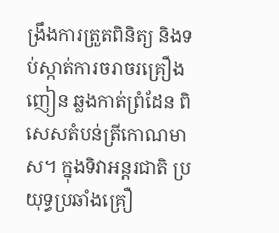ង្រឹងការត្រួតពិនិត្យ និងទប់ស្កាត់ការចរាចរគ្រឿងញៀន ឆ្លងកាត់ព្រំដែន ពិសេសតំបន់ត្រីកោណមាស។ ក្នុងទិវាអន្ដរជាតិ ប្រយុទ្ធប្រឆាំងគ្រឿ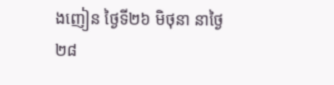ងញៀន ថ្ងៃទី២៦ មិថុនា នាថ្ងៃ២៨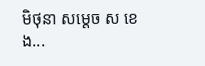មិថុនា សម្ដេច ស ខេង...